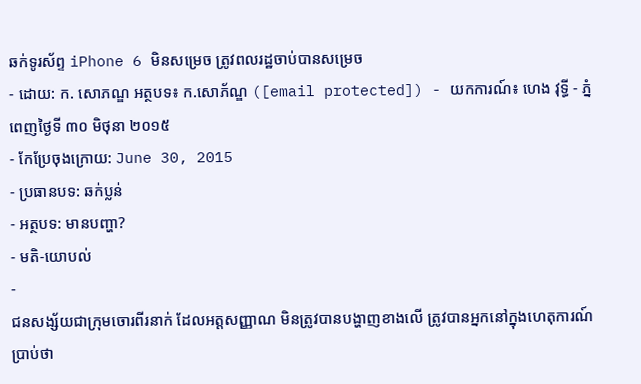ឆក់ទូរស័ព្ទ iPhone 6 មិនសម្រេច ត្រូវពលរដ្ឋចាប់បានសម្រេច
- ដោយ: ក. សោភណ្ឌ អត្ថបទ៖ ក.សោភ័ណ្ឌ ([email protected]) - យកការណ៍៖ ហេង វុទ្ធី - ភ្នំពេញថ្ងៃទី ៣០ មិថុនា ២០១៥
- កែប្រែចុងក្រោយ: June 30, 2015
- ប្រធានបទ: ឆក់ប្លន់
- អត្ថបទ: មានបញ្ហា?
- មតិ-យោបល់
-
ជនសង្ស័យជាក្រុមចោរពីរនាក់ ដែលអត្តសញ្ញាណ មិនត្រូវបានបង្ហាញខាងលើ ត្រូវបានអ្នកនៅក្នុងហេតុការណ៍បា្រប់ថា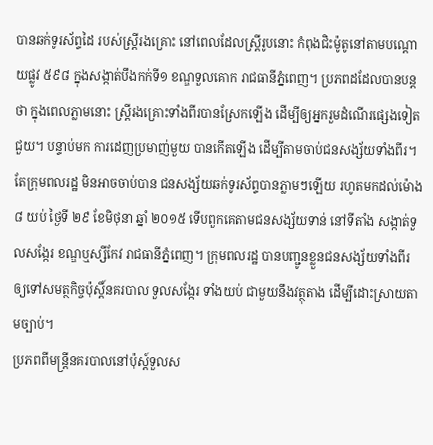បានឆក់ទូរស័ព្ទដៃ របស់ស្រ្តីរងគ្រោះ នៅពេលដែលស្ត្រីរូបនោះ កំពុងជិះម៉ូតូនៅតាមបណ្តោយផ្លូវ ៥៩៨ ក្នុងសង្កាត់បឹងកក់ទី១ ខណ្ឌទួលគោក រាជធានីភ្នំពេញ។ ប្រភពដដែលបានបន្តថា ក្នុងពេលភ្លាមនោះ ស្រ្តីរងគ្រោះទាំងពីរបានស្រែកឡើង ដើម្បីឲ្យអ្នករួមដំណើរផ្សេងទៀតជួយ។ បន្ទាប់មក ការដេញប្រមាញ់មួយ បានកើតឡើង ដើម្បីតាមចាប់ជនសង្ស័យទាំងពីរ។
តែក្រុមពលរដ្ឋ មិនអាចចាប់បាន ជនសង្ស័យឆក់ទូរស័ព្ទបានភ្លាមៗឡើយ រហូតមកដល់ម៉ោង៨ យប់ ថ្ងៃទី ២៩ ខែមិថុនា ឆ្នាំ ២០១៥ ទើបពួកគេតាមជនសង្ស័យទាន់ នៅទីតាំង សង្កាត់ទួលសង្កែរ ខណ្ឌឬស្សីកែវ រាជធានីភ្នំពេញ។ ក្រុមពលរដ្ឋ បានបញ្ជូនខ្លួនជនសង្ស័យទាំងពីរ ឲ្យទៅសមត្ថកិច្ចប៉ុស្តិ៍នគរបាល ទួលសង្កែរ ទាំងយប់ ជាមួយនឹងវត្ថុតាង ដើម្បីដោះស្រាយតាមច្បាប់។
ប្រភពពីមន្ត្រីនគរបាលនៅប៉ុស្ដ៍ទួលស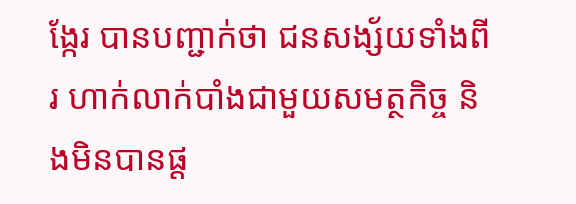ង្កែរ បានបញ្ជាក់ថា ជនសង្ស័យទាំងពីរ ហាក់លាក់បាំងជាមួយសមត្ថកិច្ច និងមិនបានផ្ត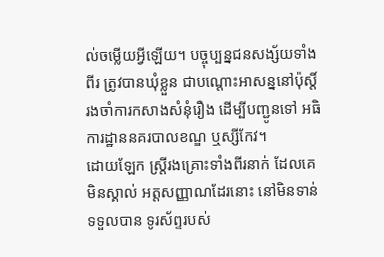ល់ចម្លើយអ្វីឡើយ។ បច្ចុប្បន្នជនសង្ស័យទាំងពីរ ត្រូវបានឃុំខ្លួន ជាបណ្តោះអាសន្ននៅប៉ុស្តិ៍ រងចាំការកសាងសំនុំរឿង ដើម្បីបញ្ជូនទៅ អធិការដ្ឋាននគរបាលខណ្ឌ ឬស្សីកែវ។
ដោយឡែក ស្រ្តីរងគ្រោះទាំងពីរនាក់ ដែលគេមិនស្គាល់ អត្តសញ្ញាណដែរនោះ នៅមិនទាន់ទទួលបាន ទូរស័ព្ទរបស់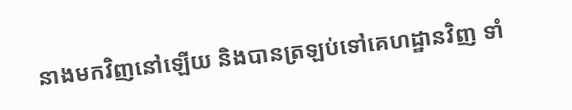នាងមកវិញនៅឡើយ និងបានត្រឡប់ទៅគេហដ្ឋានវិញ ទាំ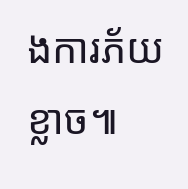ងការភ័យខ្លាច៕